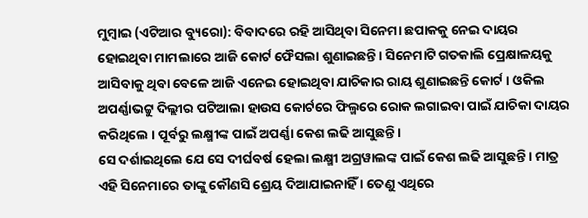ମୁମ୍ବାଇ (ଏଟିଆର ବ୍ୟୁରୋ): ବିବାଦରେ ରହି ଆସିଥିବା ସିନେମା ଛପାକକୁ ନେଇ ଦାୟର ହୋଇଥିବା ମାମଲାରେ ଆଜି କୋର୍ଟ ଫୈସଲା ଶୁଣାଇଛନ୍ତି । ସିନେମାଟି ଗତକାଲି ପ୍ରେକ୍ଷାଳୟକୁ ଆସିବାକୁ ଥିବା ବେଳେ ଆଜି ଏନେଇ ହୋଇଥିବା ଯାଚିକାର ରାୟ ଶୁଣାଇଛନ୍ତି କୋର୍ଟ । ଓକିଲ ଅପର୍ଣ୍ଣାଭଟ୍ଟୁ ଦିଲ୍ଲୀର ପଟିଆଲା ହାଉସ କୋର୍ଟରେ ଫିଲ୍ମରେ ରୋକ ଲଗାଇବା ପାଇଁ ଯାଚିକା ଦାୟର କରିଥିଲେ । ପୂର୍ବରୁ ଲକ୍ଷ୍ମୀଙ୍କ ପାଇଁ ଅପର୍ଣ୍ଣା କେଶ ଲଢି ଆସୁଛନ୍ତି ।
ସେ ଦର୍ଶାଇଥିଲେ ଯେ ସେ ଦୀର୍ଘବର୍ଷ ହେଲା ଲକ୍ଷ୍ମୀ ଅଗ୍ରୱାଲଙ୍କ ପାଇଁ କେଶ ଲଢି ଆସୁଛନ୍ତି । ମାତ୍ର ଏହି ସିନେମାରେ ତାଙ୍କୁ କୌଣସି ଶ୍ରେୟ ଦିଆଯାଇନାହିଁ । ତେଣୁ ଏଥିରେ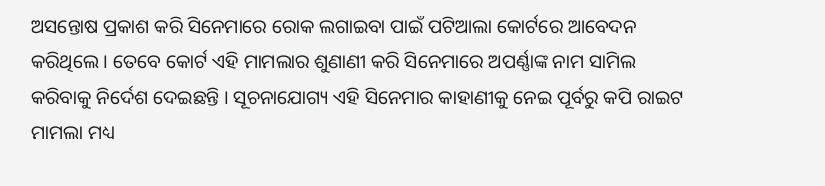ଅସନ୍ତୋଷ ପ୍ରକାଶ କରି ସିନେମାରେ ରୋକ ଲଗାଇବା ପାଇଁ ପଟିଆଲା କୋର୍ଟରେ ଆବେଦନ କରିଥିଲେ । ତେବେ କୋର୍ଟ ଏହି ମାମଲାର ଶୁଣାଣୀ କରି ସିନେମାରେ ଅପର୍ଣ୍ଣାଙ୍କ ନାମ ସାମିଲ କରିବାକୁ ନିର୍ଦେଶ ଦେଇଛନ୍ତି । ସୂଚନାଯୋଗ୍ୟ ଏହି ସିନେମାର କାହାଣୀକୁ ନେଇ ପୂର୍ବରୁ କପି ରାଇଟ ମାମଲା ମଧ୍ୟ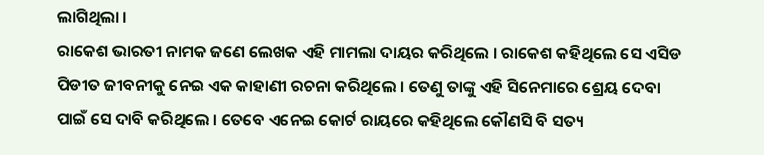ଲାଗିଥିଲା ।
ରାକେଶ ଭାରତୀ ନାମକ ଜଣେ ଲେଖକ ଏହି ମାମଲା ଦାୟର କରିଥିଲେ । ରାକେଶ କହିଥିଲେ ସେ ଏସିଡ ପିଡୀତ ଜୀବନୀକୁ ନେଇ ଏକ କାହାଣୀ ରଚନା କରିଥିଲେ । ତେଣୁ ତାଙ୍କୁ ଏହି ସିନେମାରେ ଶ୍ରେୟ ଦେବା ପାଇଁ ସେ ଦାବି କରିଥିଲେ । ତେବେ ଏନେଇ କୋର୍ଟ ରାୟରେ କହିଥିଲେ କୌଣସି ବି ସତ୍ୟ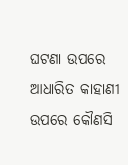ଘଟଣା ଉପରେ ଆଧାରିତ କାହାଣୀ ଉପରେ କୌଣସି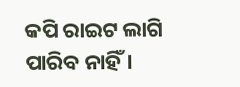କପି ରାଇଟ ଲାଗି ପାରିବ ନାହିଁ ।